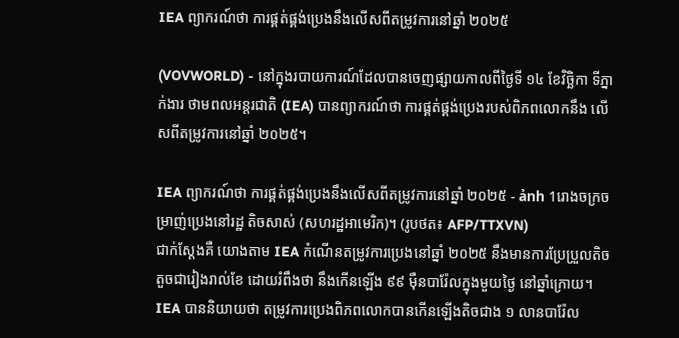IEA ព្យាករណ៍ថា ការផ្គត់ផ្គង់ប្រេងនឹងលើសពីតម្រូវការនៅឆ្នាំ ២០២៥

(VOVWORLD) - នៅក្នុងរបាយការណ៍ដែលបានចេញផ្សាយកាលពីថ្ងៃទី ១៤ ខែវិច្ឆិកា ទីភ្នាក់ងារ ថាមពលអន្តរជាតិ (IEA) បានព្យាករណ៍ថា ការផ្គត់ផ្គង់ប្រេងរបស់ពិភពលោកនឹង លើសពីតម្រូវការនៅឆ្នាំ ២០២៥។

IEA ព្យាករណ៍ថា ការផ្គត់ផ្គង់ប្រេងនឹងលើសពីតម្រូវការនៅឆ្នាំ ២០២៥ - ảnh 1រោងចក្រចម្រាញ់ប្រេងនៅរដ្ឋ តិចសាស់ (សហរដ្ឋអាមេរិក)។ (រូបថត៖ AFP/TTXVN)
ជាក់ស្តែងគឺ យោងតាម IEA កំណើនតម្រូវការប្រេងនៅឆ្នាំ ២០២៥ នឹងមានការប្រែប្រួលតិចតួចជារៀងរាល់ខែ ដោយរំពឹងថា នឹងកើនឡើង ៩៩ ម៉ឺនបារ៉ែលក្នុងមួយថ្ងៃ នៅឆ្នាំក្រោយ។ IEA បាននិយាយថា តម្រូវការប្រេងពិភពលោកបានកើនឡើងតិចជាង ១ លានបារ៉ែល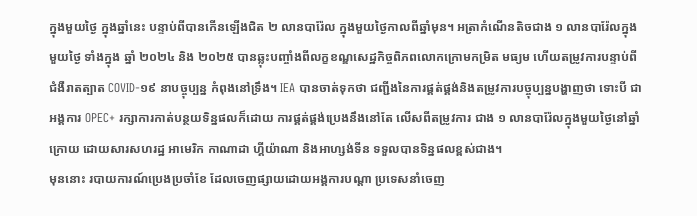ក្នុងមួយថ្ងៃ ក្នុងឆ្នាំនេះ បន្ទាប់ពីបានកើនឡើងជិត ២ លានបារ៉ែល ក្នុងមួយថ្ងៃកាលពីឆ្នាំមុន។ អត្រាកំណើនតិចជាង ១ លានបារ៉ែលក្នុងមួយថ្ងៃ ទាំងក្នុង ឆ្នាំ ២០២៤ និង ២០២៥ បានឆ្លុះបញ្ចាំងពីលក្ខខណ្ឌសេដ្ឋកិច្ចពិភពលោកក្រោមកម្រិត មធ្យម ហើយតម្រូវការបន្ទាប់ពីជំងឺរាតត្បាត COVID-១៩ នាបច្ចុប្បន្ន កំពុងនៅទ្រឹង។ IEA បានចាត់ទុកថា ជញ្ជីងនៃការផ្គត់ផ្គង់និងតម្រូវការបច្ចុប្បន្នបង្ហាញថា ទោះបី ជាអង្គការ OPEC+ រក្សាការកាត់បន្ថយទិន្នផលក៏ដោយ ការផ្គត់ផ្គង់ប្រេងនឹងនៅតែ លើសពីតម្រូវការ ជាង ១ លានបារ៉ែលក្នុងមួយថ្ងៃនៅឆ្នាំក្រោយ ដោយសារសហរដ្ឋ អាមេរិក កាណាដា ហ្គីយ៉ាណា និងអាហ្សង់ទីន ទទួលបានទិន្នផលខ្ពស់ជាង។
មុននោះ របាយការណ៍ប្រេងប្រចាំខែ ដែលចេញផ្សាយដោយអង្គការបណ្ដា ប្រទេសនាំចេញ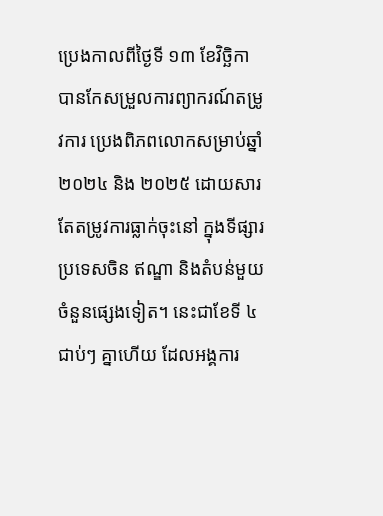ប្រេងកាលពីថ្ងៃទី ១៣ ខែវិច្ឆិកា បានកែសម្រួលការព្យាករណ៍តម្រូវការ ប្រេងពិភពលោកសម្រាប់ឆ្នាំ ២០២៤ និង ២០២៥ ដោយសារតែតម្រូវការធ្លាក់ចុះនៅ ក្នុងទីផ្សារប្រទេសចិន ឥណ្ឌា និងតំបន់មួយចំនួនផ្សេងទៀត។ នេះជាខែទី ៤ ជាប់ៗ គ្នាហើយ ដែលអង្គការ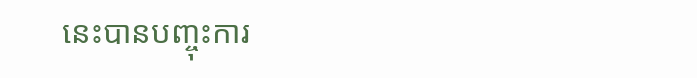នេះបានបញ្ចុះការ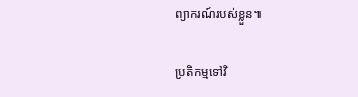ព្យាករណ៍របស់ខ្លួន៕

ប្រតិកម្មទៅវិ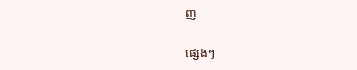ញ

ផ្សេងៗ